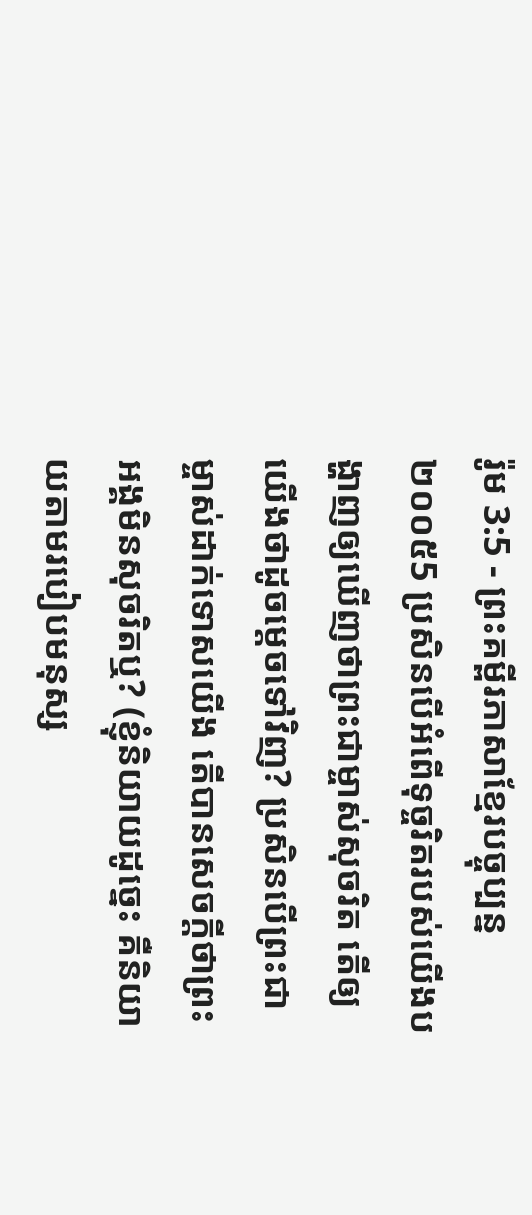រ៉ូម 3:5 - ព្រះគម្ពីរភាសាខ្មែរបច្ចុប្បន្ន ២០០៥5 ប្រសិនបើអំពើទុច្ចរិតរបស់យើងបង្ហាញឲ្យឃើញថាព្រះជាម្ចាស់សុចរិត តើឲ្យយើងថាដូចម្ដេចទៅវិញ? ប្រសិនបើព្រះជាម្ចាស់ដាក់ទោសយើង តើបានសេចក្ដីថាព្រះអង្គមិនសុចរិតឬ? (ខ្ញុំនិយាយដូច្នេះ គឺនិយាយតាមរបៀបមនុស្ស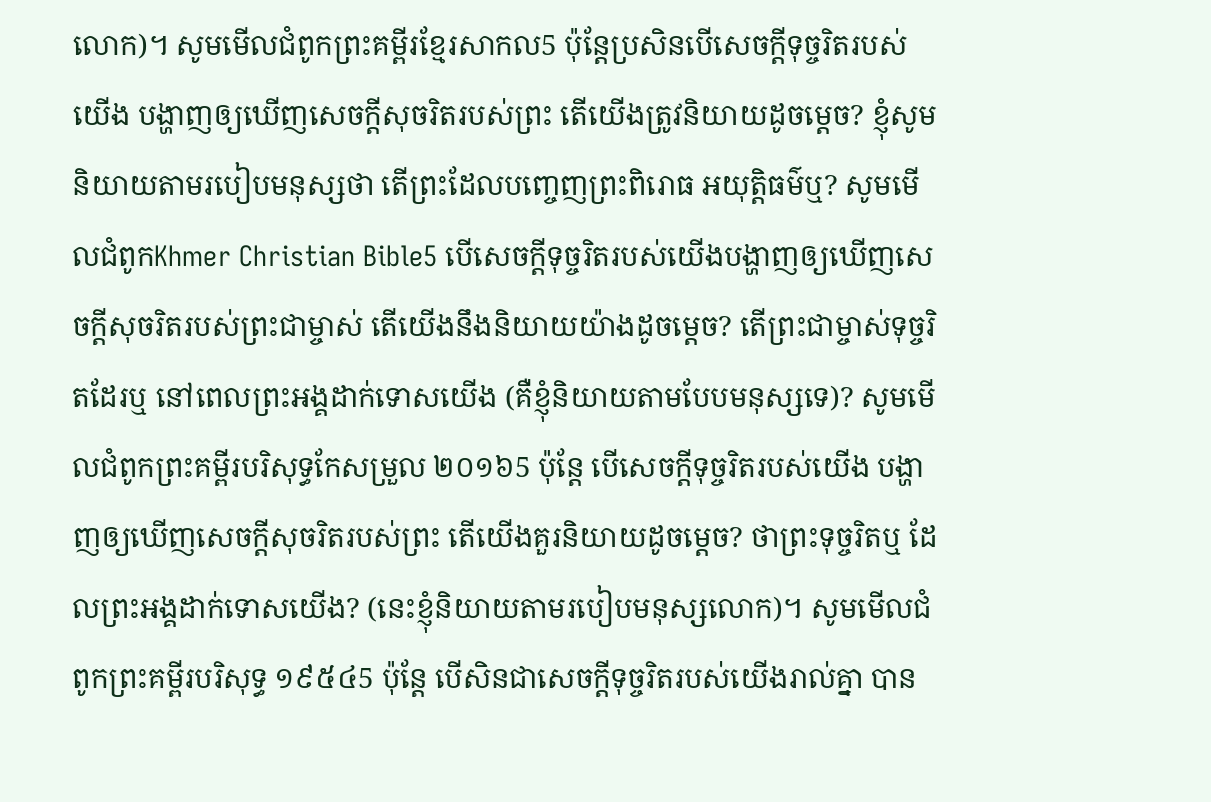លោក)។ សូមមើលជំពូកព្រះគម្ពីរខ្មែរសាកល5 ប៉ុន្តែប្រសិនបើសេចក្ដីទុច្ចរិតរបស់យើង បង្ហាញឲ្យឃើញសេចក្ដីសុចរិតរបស់ព្រះ តើយើងត្រូវនិយាយដូចម្ដេច? ខ្ញុំសូមនិយាយតាមរបៀបមនុស្សថា តើព្រះដែលបញ្ចេញព្រះពិរោធ អយុត្តិធម៌ឬ? សូមមើលជំពូកKhmer Christian Bible5 បើសេចក្ដីទុច្ចរិតរបស់យើងបង្ហាញឲ្យឃើញសេចក្ដីសុចរិតរបស់ព្រះជាម្ចាស់ តើយើងនឹងនិយាយយ៉ាងដូចម្ដេច? តើព្រះជាម្ចាស់ទុច្ចរិតដែរឬ នៅពេលព្រះអង្គដាក់ទោសយើង (គឺខ្ញុំនិយាយតាមបែបមនុស្សទេ)? សូមមើលជំពូកព្រះគម្ពីរបរិសុទ្ធកែសម្រួល ២០១៦5 ប៉ុន្តែ បើសេចក្តីទុច្ចរិតរបស់យើង បង្ហាញឲ្យឃើញសេចក្តីសុចរិតរបស់ព្រះ តើយើងគួរនិយាយដូចម្តេច? ថាព្រះទុច្ចរិតឬ ដែលព្រះអង្គដាក់ទោសយើង? (នេះខ្ញុំនិយាយតាមរបៀបមនុស្សលោក)។ សូមមើលជំពូកព្រះគម្ពីរបរិសុទ្ធ ១៩៥៤5 ប៉ុន្តែ បើសិនជាសេចក្ដីទុច្ចរិតរបស់យើងរាល់គ្នា បាន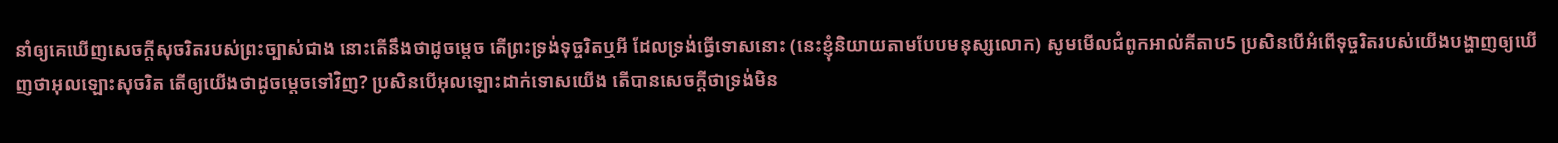នាំឲ្យគេឃើញសេចក្ដីសុចរិតរបស់ព្រះច្បាស់ជាង នោះតើនឹងថាដូចម្តេច តើព្រះទ្រង់ទុច្ចរិតឬអី ដែលទ្រង់ធ្វើទោសនោះ (នេះខ្ញុំនិយាយតាមបែបមនុស្សលោក) សូមមើលជំពូកអាល់គីតាប5 ប្រសិនបើអំពើទុច្ចរិតរបស់យើងបង្ហាញឲ្យឃើញថាអុលឡោះសុចរិត តើឲ្យយើងថាដូចម្ដេចទៅវិញ? ប្រសិនបើអុលឡោះដាក់ទោសយើង តើបានសេចក្ដីថាទ្រង់មិន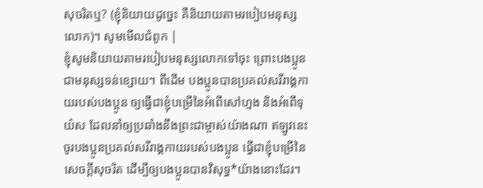សុចរិតឬ? (ខ្ញុំនិយាយដូច្នេះ គឺនិយាយតាមរបៀបមនុស្សលោក)។ សូមមើលជំពូក |
ខ្ញុំសូមនិយាយតាមរបៀបមនុស្សលោកទៅចុះ ព្រោះបងប្អូនជាមនុស្សទន់ខ្សោយ។ ពីដើម បងប្អូនបានប្រគល់សរីរាង្គកាយរបស់បងប្អូន ឲ្យធ្វើជាខ្ញុំបម្រើនៃអំពើសៅហ្មង និងអំពើទុយ៌ស ដែលនាំឲ្យប្រឆាំងនឹងព្រះជាម្ចាស់យ៉ាងណា ឥឡូវនេះ ចូរបងប្អូនប្រគល់សរីរាង្គកាយរបស់បងប្អូន ធ្វើជាខ្ញុំបម្រើនៃសេចក្ដីសុចរិត ដើម្បីឲ្យបងប្អូនបានវិសុទ្ធ*យ៉ាងនោះដែរ។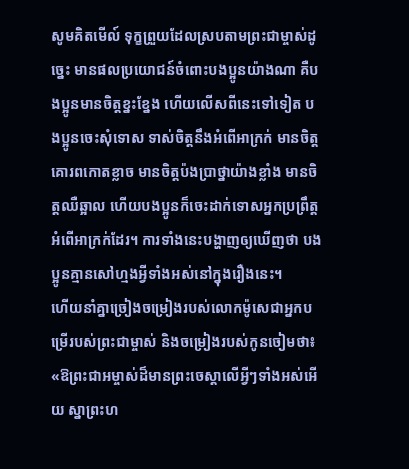សូមគិតមើល៍ ទុក្ខព្រួយដែលស្របតាមព្រះជាម្ចាស់ដូច្នេះ មានផលប្រយោជន៍ចំពោះបងប្អូនយ៉ាងណា គឺបងប្អូនមានចិត្តខ្នះខ្នែង ហើយលើសពីនេះទៅទៀត បងប្អូនចេះសុំទោស ទាស់ចិត្តនឹងអំពើអាក្រក់ មានចិត្តគោរពកោតខ្លាច មានចិត្តប៉ងប្រាថ្នាយ៉ាងខ្លាំង មានចិត្តឈឺឆ្អាល ហើយបងប្អូនក៏ចេះដាក់ទោសអ្នកប្រព្រឹត្តអំពើអាក្រក់ដែរ។ ការទាំងនេះបង្ហាញឲ្យឃើញថា បងប្អូនគ្មានសៅហ្មងអ្វីទាំងអស់នៅក្នុងរឿងនេះ។
ហើយនាំគ្នាច្រៀងចម្រៀងរបស់លោកម៉ូសេជាអ្នកបម្រើរបស់ព្រះជាម្ចាស់ និងចម្រៀងរបស់កូនចៀមថា៖ «ឱព្រះជាអម្ចាស់ដ៏មានព្រះចេស្ដាលើអ្វីៗទាំងអស់អើយ ស្នាព្រះហ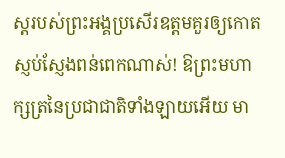ស្ដរបស់ព្រះអង្គប្រសើរឧត្ដមគួរឲ្យកោតស្ញប់ស្ញែងពន់ពេកណាស់! ឱព្រះមហាក្សត្រនៃប្រជាជាតិទាំងឡាយអើយ មា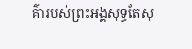គ៌ារបស់ព្រះអង្គសុទ្ធតែសុ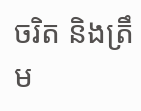ចរិត និងត្រឹម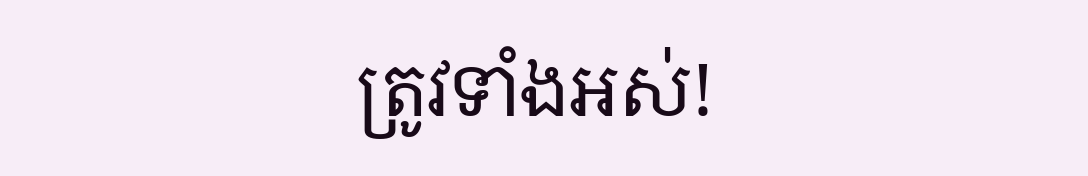ត្រូវទាំងអស់!